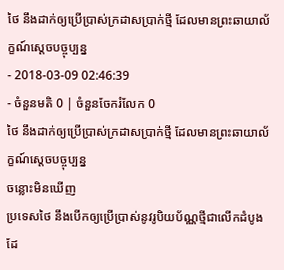ថៃ នឹងដាក់ឲ្យប្រើប្រាស់ក្រដាសប្រាក់ថ្មី ដែលមានព្រះឆាយាល័ក្ខណ៍ស្ដេចបច្ចុប្បន្ន
- 2018-03-09 02:46:39
- ចំនួនមតិ 0 | ចំនួនចែករំលែក 0
ថៃ នឹងដាក់ឲ្យប្រើប្រាស់ក្រដាសប្រាក់ថ្មី ដែលមានព្រះឆាយាល័ក្ខណ៍ស្ដេចបច្ចុប្បន្ន
ចន្លោះមិនឃើញ
ប្រទេសថៃ នឹងបើកឲ្យប្រើប្រាស់នូវរូបិយប័ណ្ណថ្មីជាលើកដំបូង ដែ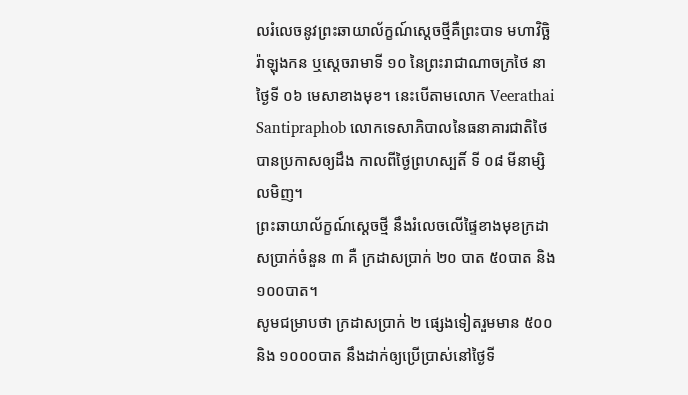លរំលេចនូវព្រះឆាយាល័ក្ខណ៍ស្ដេចថ្មីគឺព្រះបាទ មហាវិច្ឆិរ៉ាឡុងកន ឬស្តេចរាមាទី ១០ នៃព្រះរាជាណាចក្រថៃ នាថ្ងៃទី ០៦ មេសាខាងមុខ។ នេះបើតាមលោក Veerathai Santipraphob លោកទេសាភិបាលនៃធនាគារជាតិថៃ បានប្រកាសឲ្យដឹង កាលពីថ្ងៃព្រហស្បតិ៍ ទី ០៨ មីនាម្សិលមិញ។
ព្រះឆាយាល័ក្ខណ៍ស្ដេចថ្មី នឹងរំលេចលើផ្ទៃខាងមុខក្រដាសប្រាក់ចំនួន ៣ គឺ ក្រដាសប្រាក់ ២០ បាត ៥០បាត និង ១០០បាត។
សូមជម្រាបថា ក្រដាសប្រាក់ ២ ផ្សេងទៀតរួមមាន ៥០០ និង ១០០០បាត នឹងដាក់ឲ្យប្រើប្រាស់នៅថ្ងៃទី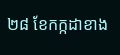២៨ ខែកក្កដាខាង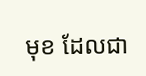មុខ ដែលជា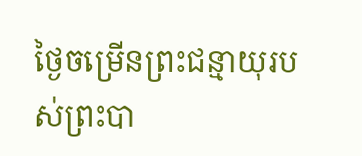ថ្ងៃចម្រើនព្រះជន្មាយុរបស់ព្រះបា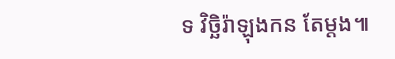ទ វិច្ឆិរ៉ាឡុងកន តែម្ដង៕